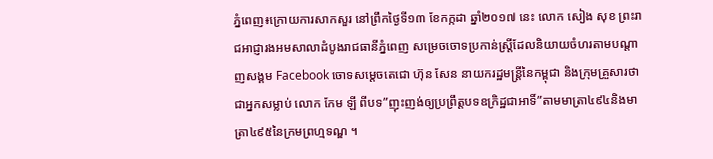ភ្នំពេញ៖ក្រោយការសាកសួរ នៅព្រឹកថ្ងៃទី១៣ ខែកក្កដា ឆ្នាំ២០១៧ នេះ លោក សៀង សុខ ព្រះរាជអាជ្ញារងអមសាលាដំបូងរាជធានីភ្នំពេញ សម្រេចចោទប្រកាន់ស្ត្រីដែលនិយាយចំហរតាមបណ្តាញសង្គម Facebook ចោទសម្តេចតេជោ ហ៊ុន សែន នាយករដ្ឋមន្រ្តីនៃកម្ពុជា និងក្រុមគ្រួសារថាជាអ្នកសម្លាប់ លោក កែម ឡី ពីបទ”ញុះញង់ឲ្យប្រព្រឹត្តបទឧក្រិដ្ឋជាអាទិ៍”តាមមាត្រា៤៩៤និងមាត្រា៤៩៥នៃក្រមព្រហ្មទណ្ឌ ។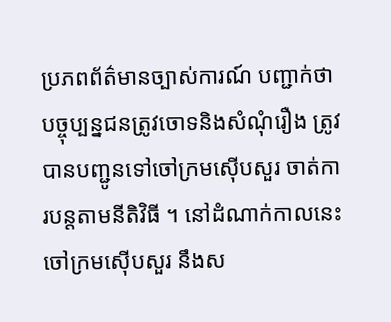ប្រភពព័ត៌មានច្បាស់ការណ៍ បញ្ជាក់ថា បច្ចុប្បន្នជនត្រូវចោទនិងសំណុំរឿង ត្រូវបានបញ្ជូនទៅចៅក្រមស៊ើបសួរ ចាត់ការបន្តតាមនីតិវិធី ។ នៅដំណាក់កាលនេះ ចៅក្រមស៊ើបសួរ នឹងស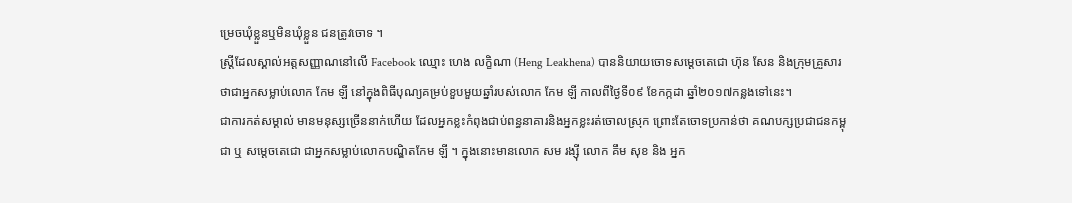ម្រេចឃុំខ្លួនឬមិនឃុំខ្លួន ជនត្រូវចោទ ។
ស្រ្តីដែលស្គាល់អត្តសញ្ញាណនៅលើ Facebook ឈ្មោះ ហេង លក្ខិណា (Heng Leakhena) បាននិយាយចោទសម្តេចតេជោ ហ៊ុន សែន និងក្រុមគ្រួសារថាជាអ្នកសម្លាប់លោក កែម ឡី នៅក្នុងពិធីបុណ្យគម្រប់ខួបមួយឆ្នាំរបស់លោក កែម ឡី កាលពីថ្ងៃទី០៩ ខែកក្កដា ឆ្នាំ២០១៧កន្លងទៅនេះ។
ជាការកត់សម្គាល់ មានមនុស្សច្រើននាក់ហើយ ដែលអ្នកខ្លះកំពុងជាប់ពន្ធនាគារនិងអ្នកខ្លះរត់ចោលស្រុក ព្រោះតែចោទប្រកាន់ថា គណបក្សប្រជាជនកម្ពុជា ឬ សម្តេចតេជោ ជាអ្នកសម្លាប់លោកបណ្ឌិតកែម ឡី ។ ក្នុងនោះមានលោក សម រង្ស៊ី លោក គឹម សុខ និង អ្នក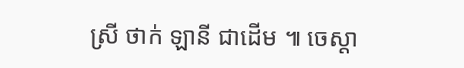ស្រី ថាក់ ឡានី ជាដើម ៕ ចេស្តា